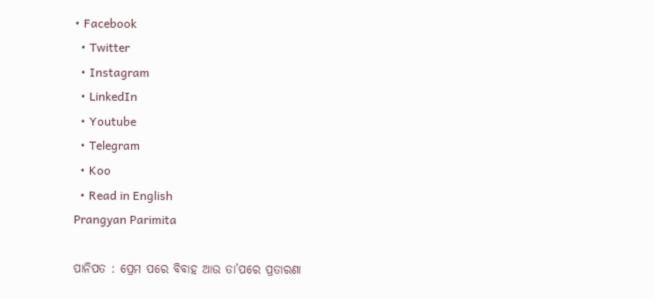• Facebook
  • Twitter
  • Instagram
  • LinkedIn
  • Youtube
  • Telegram
  • Koo
  • Read in English
Prangyan Parimita

ପାନିପତ : ପ୍ରେମ ପରେ ବିବାହ ଆଉ ତା’ପରେ ପ୍ରତାରଣା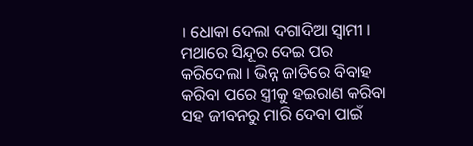। ଧୋକା ଦେଲା ଦଗାଦିଆ ସ୍ୱାମୀ । ମଥାରେ ସିନ୍ଦୂର ଦେଇ ପର କରିଦେଲା । ଭିନ୍ନ ଜାତିରେ ବିବାହ କରିବା ପରେ ସ୍ତ୍ରୀକୁ ହଇରାଣ କରିବା ସହ ଜୀବନରୁ ମାରି ଦେବା ପାଇଁ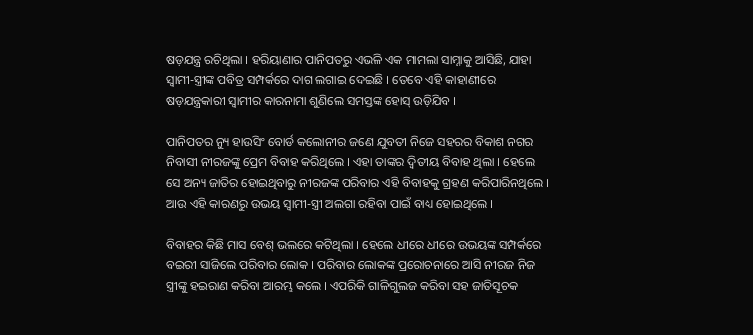ଷଡ଼ଯନ୍ତ୍ର ରଚିଥିଲା । ହରିୟାଣାର ପାନିପତରୁ ଏଭଳି ଏକ ମାମଲା ସାମ୍ନାକୁ ଆସିଛି, ଯାହା ସ୍ୱାମୀ-ସ୍ତ୍ରୀଙ୍କ ପବିତ୍ର ସମ୍ପର୍କରେ ଦାଗ ଲଗାଇ ଦେଇଛି । ତେବେ ଏହି କାହାଣୀରେ ଷଡ଼ଯନ୍ତ୍ରକାରୀ ସ୍ୱାମୀର କାରନାମା ଶୁଣିଲେ ସମସ୍ତଙ୍କ ହୋସ୍ ଉଡ଼ିଯିବ ।

ପାନିପତର ନ୍ୟୁ ହାଉସିଂ ବୋର୍ଡ କଲୋନୀର ଜଣେ ଯୁବତୀ ନିଜେ ସହରର ବିକାଶ ନଗର ନିବାସୀ ନୀରଜଙ୍କୁ ପ୍ରେମ ବିବାହ କରିଥିଲେ । ଏହା ତାଙ୍କର ଦ୍ୱିତୀୟ ବିବାହ ଥିଲା । ହେଲେ ସେ ଅନ୍ୟ ଜାତିର ହୋଇଥିବାରୁ ନୀରଜଙ୍କ ପରିବାର ଏହି ବିବାହକୁ ଗ୍ରହଣ କରିପାରିନଥିଲେ । ଆଉ ଏହି କାରଣରୁ ଉଭୟ ସ୍ୱାମୀ-ସ୍ତ୍ରୀ ଅଲଗା ରହିବା ପାଇଁ ବାଧ୍ୟ ହୋଇଥିଲେ ।

ବିବାହର କିଛି ମାସ ବେଶ୍ ଭଲରେ କଟିଥିଲା । ହେଲେ ଧୀରେ ଧୀରେ ଉଭୟଙ୍କ ସମ୍ପର୍କରେ ବଇରୀ ସାଜିଲେ ପରିବାର ଲୋକ । ପରିବାର ଲୋକଙ୍କ ପ୍ରରୋଚନାରେ ଆସି ନୀରଜ ନିଜ ସ୍ତ୍ରୀଙ୍କୁ ହଇରାଣ କରିବା ଆରମ୍ଭ କଲେ । ଏପରିକି ଗାଳିଗୁଲଜ କରିବା ସହ ଜାତିସୂଚକ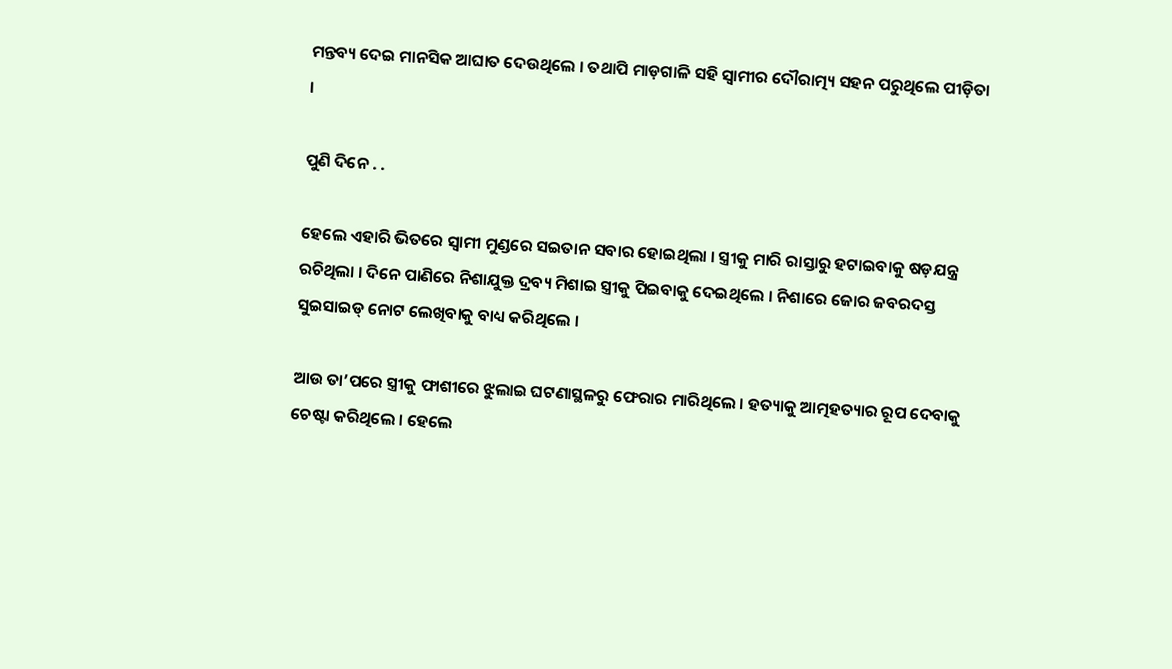ମନ୍ତବ୍ୟ ଦେଇ ମାନସିକ ଆଘାତ ଦେଉଥିଲେ । ତଥାପି ମାଡ଼ଗାଳି ସହି ସ୍ୱାମୀର ଦୌରାତ୍ମ୍ୟ ସହନ ପରୁଥିଲେ ପୀଡ଼ିତା ।

ପୁଣି ଦିନେ . .

ହେଲେ ଏହାରି ଭିତରେ ସ୍ୱାମୀ ମୁଣ୍ଡରେ ସଇତାନ ସବାର ହୋଇଥିଲା । ସ୍ତ୍ରୀକୁ ମାରି ରାସ୍ତାରୁ ହଟାଇବାକୁ ଷଡ଼ଯନ୍ତ୍ର ରଚିଥିଲା । ଦିନେ ପାଣିରେ ନିଶାଯୁକ୍ତ ଦ୍ରବ୍ୟ ମିଶାଇ ସ୍ତ୍ରୀକୁ ପିଇବାକୁ ଦେଇଥିଲେ । ନିଶାରେ ଜୋର ଜବରଦସ୍ତ ସୁଇସାଇଡ୍ ନୋଟ ଲେଖିବାକୁ ବାଧ୍ୟ କରିଥିଲେ ।

ଆଉ ତା’ପରେ ସ୍ତ୍ରୀକୁ ଫାଶୀରେ ଝୁଲାଇ ଘଟଣାସ୍ଥଳରୁ ଫେରାର ମାରିଥିଲେ । ହତ୍ୟାକୁ ଆତ୍ମହତ୍ୟାର ରୂପ ଦେବାକୁ ଚେଷ୍ଟା କରିଥିଲେ । ହେଲେ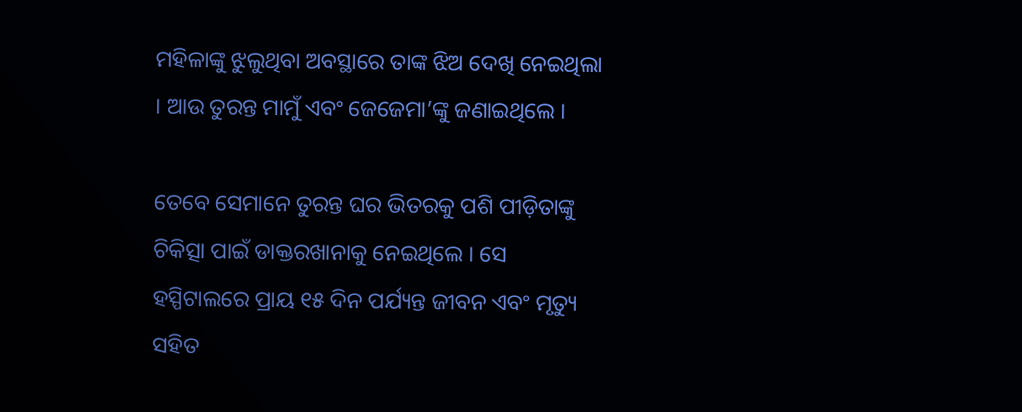ମହିଳାଙ୍କୁ ଝୁଲୁଥିବା ଅବସ୍ଥାରେ ତାଙ୍କ ଝିଅ ଦେଖି ନେଇଥିଲା । ଆଉ ତୁରନ୍ତ ମାମୁଁ ଏବଂ ଜେଜେମା’ଙ୍କୁ ଜଣାଇଥିଲେ ।

ତେବେ ସେମାନେ ତୁରନ୍ତ ଘର ଭିତରକୁ ପଶି ପୀଡ଼ିତାଙ୍କୁ ଚିକିତ୍ସା ପାଇଁ ଡାକ୍ତରଖାନାକୁ ନେଇଥିଲେ । ସେ ହସ୍ପିଟାଲରେ ପ୍ରାୟ ୧୫ ଦିନ ପର୍ଯ୍ୟନ୍ତ ଜୀବନ ଏବଂ ମୃତ୍ୟୁ ସହିତ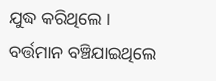ଯୁଦ୍ଧ କରିଥିଲେ । ବର୍ତ୍ତମାନ ବଞ୍ଚିଯାଇଥିଲେ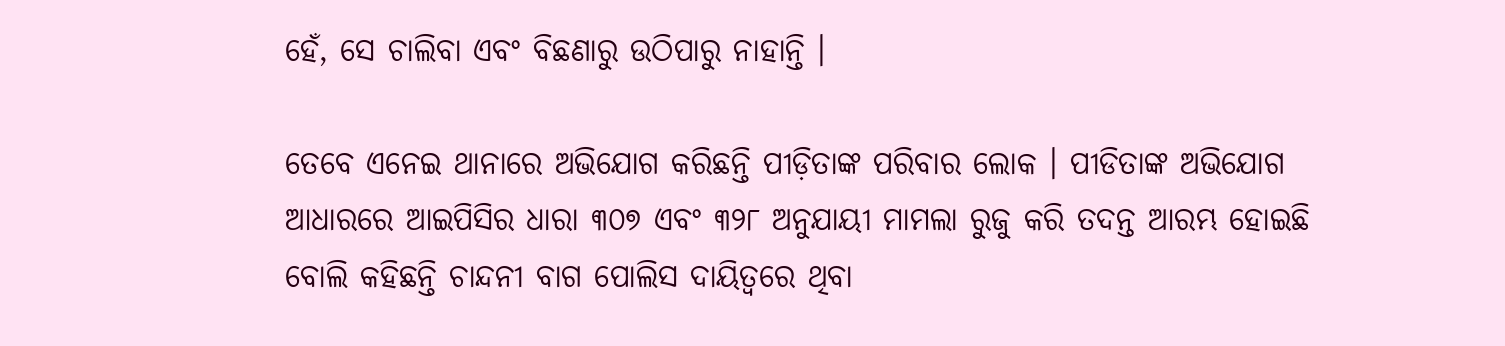ହେଁ, ସେ ଚାଲିବା ଏବଂ ବିଛଣାରୁ ଉଠିପାରୁ ନାହାନ୍ତି ।

ତେବେ ଏନେଇ ଥାନାରେ ଅଭିଯୋଗ କରିଛନ୍ତି ପୀଡ଼ିତାଙ୍କ ପରିବାର ଲୋକ । ପୀଡିତାଙ୍କ ଅଭିଯୋଗ ଆଧାରରେ ଆଇପିସିର ଧାରା ୩୦୭ ଏବଂ ୩୨୮ ଅନୁଯାୟୀ ମାମଲା ରୁଜୁ କରି ତଦନ୍ତ ଆରମ୍ଭ ହୋଇଛି ବୋଲି କହିଛନ୍ତି ଚାନ୍ଦନୀ ବାଗ ପୋଲିସ ଦାୟିତ୍ୱରେ ଥିବା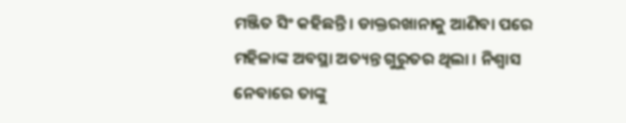ମଞ୍ଜିତ ସିଂ କହିଛନ୍ତି । ଡାକ୍ତରଖାନାକୁ ଆଣିବା ପରେ ମହିଳାଙ୍କ ଅବସ୍ଥା ଅତ୍ୟନ୍ତ ଗୁରୁତର ଥିଲା । ନିଶ୍ୱାସ ନେବାରେ ତାଙ୍କୁ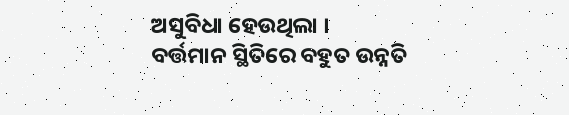ଅସୁବିଧା ହେଉଥିଲା । ବର୍ତ୍ତମାନ ସ୍ଥିତିରେ ବହୁତ ଉନ୍ନତି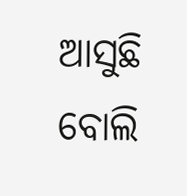ଆସୁଛି ବୋଲି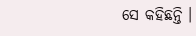ସେ କହିଛନ୍ତି ।